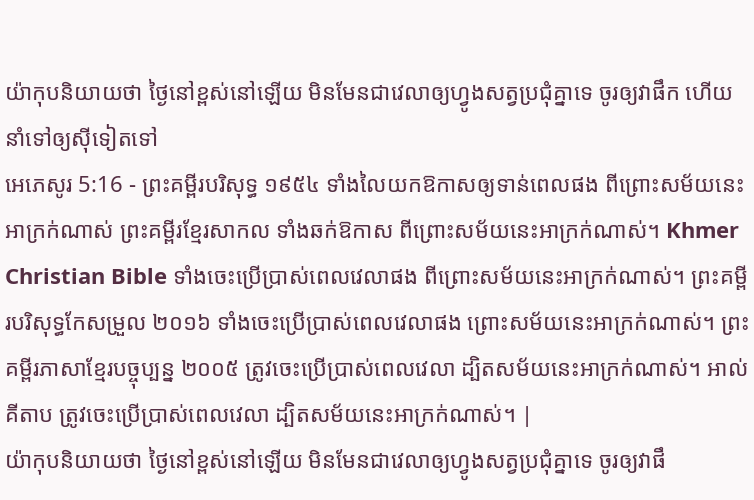យ៉ាកុបនិយាយថា ថ្ងៃនៅខ្ពស់នៅឡើយ មិនមែនជាវេលាឲ្យហ្វូងសត្វប្រជុំគ្នាទេ ចូរឲ្យវាផឹក ហើយនាំទៅឲ្យស៊ីទៀតទៅ
អេភេសូរ 5:16 - ព្រះគម្ពីរបរិសុទ្ធ ១៩៥៤ ទាំងលៃយកឱកាសឲ្យទាន់ពេលផង ពីព្រោះសម័យនេះអាក្រក់ណាស់ ព្រះគម្ពីរខ្មែរសាកល ទាំងឆក់ឱកាស ពីព្រោះសម័យនេះអាក្រក់ណាស់។ Khmer Christian Bible ទាំងចេះប្រើប្រាស់ពេលវេលាផង ពីព្រោះសម័យនេះអាក្រក់ណាស់។ ព្រះគម្ពីរបរិសុទ្ធកែសម្រួល ២០១៦ ទាំងចេះប្រើប្រាស់ពេលវេលាផង ព្រោះសម័យនេះអាក្រក់ណាស់។ ព្រះគម្ពីរភាសាខ្មែរបច្ចុប្បន្ន ២០០៥ ត្រូវចេះប្រើប្រាស់ពេលវេលា ដ្បិតសម័យនេះអាក្រក់ណាស់។ អាល់គីតាប ត្រូវចេះប្រើប្រាស់ពេលវេលា ដ្បិតសម័យនេះអាក្រក់ណាស់។ |
យ៉ាកុបនិយាយថា ថ្ងៃនៅខ្ពស់នៅឡើយ មិនមែនជាវេលាឲ្យហ្វូងសត្វប្រជុំគ្នាទេ ចូរឲ្យវាផឹ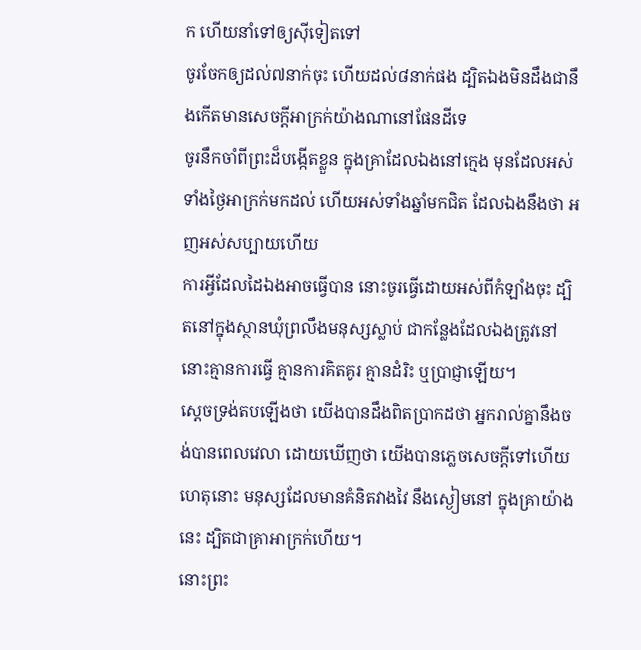ក ហើយនាំទៅឲ្យស៊ីទៀតទៅ
ចូរចែកឲ្យដល់៧នាក់ចុះ ហើយដល់៨នាក់ផង ដ្បិតឯងមិនដឹងជានឹងកើតមានសេចក្ដីអាក្រក់យ៉ាងណានៅផែនដីទេ
ចូរនឹកចាំពីព្រះដ៏បង្កើតខ្លួន ក្នុងគ្រាដែលឯងនៅក្មេង មុនដែលអស់ទាំងថ្ងៃអាក្រក់មកដល់ ហើយអស់ទាំងឆ្នាំមកជិត ដែលឯងនឹងថា អញអស់សប្បាយហើយ
ការអ្វីដែលដៃឯងអាចធ្វើបាន នោះចូរធ្វើដោយអស់ពីកំឡាំងចុះ ដ្បិតនៅក្នុងស្ថានឃុំព្រលឹងមនុស្សស្លាប់ ជាកន្លែងដែលឯងត្រូវនៅ នោះគ្មានការធ្វើ គ្មានការគិតគូរ គ្មានដំរិះ ឬប្រាជ្ញាឡើយ។
ស្តេចទ្រង់តបឡើងថា យើងបានដឹងពិតប្រាកដថា អ្នករាល់គ្នានឹងចង់បានពេលវេលា ដោយឃើញថា យើងបានភ្លេចសេចក្ដីទៅហើយ
ហេតុនោះ មនុស្សដែលមានគំនិតវាងវៃ នឹងស្ងៀមនៅ ក្នុងគ្រាយ៉ាងនេះ ដ្បិតជាគ្រាអាក្រក់ហើយ។
នោះព្រះ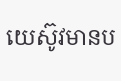យេស៊ូវមានប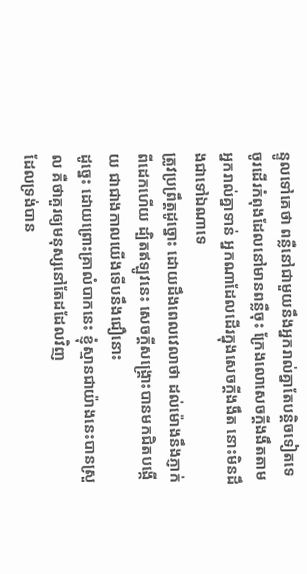ន្ទូលទៅគេថា ពន្លឺនៅជាមួយនឹងអ្នករាល់គ្នាតែបន្តិចទៀតទេ ចូរដើរកំពុងដែលនៅមានពន្លឺចុះ ក្រែងលោសេចក្ដីងងឹតតាមអ្នករាល់គ្នាទាន់ អ្នកណាដែលដើរក្នុងសេចក្ដីងងឹត នោះមិនដឹងជាទៅឯណាទេ
ត្រូវប្រព្រឹត្តដូច្នោះ ដោយដឹងពេលវេលាថា ដល់ម៉ោងនឹងភ្ញាក់ពីដេកហើយ ដ្បិតឥឡូវនេះ សេចក្ដីសង្គ្រោះបានមកជិតបង្កើយ ជាជាងកាលយើងទើបនឹងជឿនោះ
ដូច្នេះ ដោយព្រោះគ្រាលំបាកនេះ ខ្ញុំស្មានជាយ៉ាងនេះបានស្រួល គឺថាគួរឲ្យមនុស្សនៅតែដដែលវិញ
ដែលទ្រង់បាន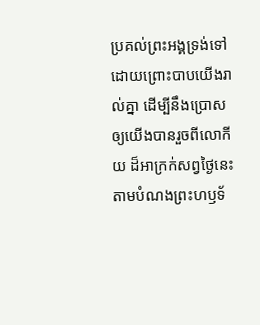ប្រគល់ព្រះអង្គទ្រង់ទៅ ដោយព្រោះបាបយើងរាល់គ្នា ដើម្បីនឹងប្រោសឲ្យយើងបានរួចពីលោកីយ ដ៏អាក្រក់សព្វថ្ងៃនេះ តាមបំណងព្រះហឫទ័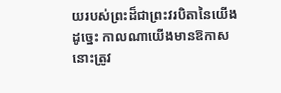យរបស់ព្រះដ៏ជាព្រះវរបិតានៃយើង
ដូច្នេះ កាលណាយើងមានឱកាស នោះត្រូវ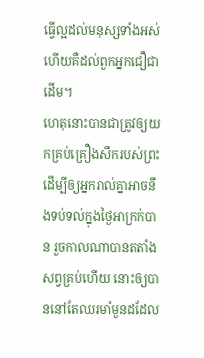ធ្វើល្អដល់មនុស្សទាំងអស់ ហើយគឺដល់ពួកអ្នកជឿជាដើម។
ហេតុនោះបានជាត្រូវឲ្យយកគ្រប់គ្រឿងសឹករបស់ព្រះ ដើម្បីឲ្យអ្នករាល់គ្នាអាចនឹងទប់ទល់ក្នុងថ្ងៃអាក្រក់បាន រួចកាលណាបានតតាំងសព្វគ្រប់ហើយ នោះឲ្យបាននៅតែឈរមាំមួនដដែល